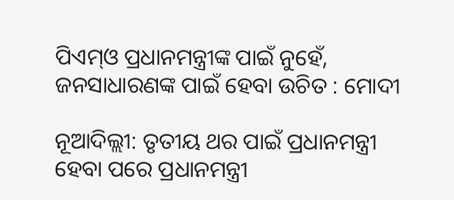ପିଏମ୍‌ଓ ପ୍ରଧାନମନ୍ତ୍ରୀଙ୍କ ପାଇଁ ନୁହେଁ, ଜନସାଧାରଣଙ୍କ ପାଇଁ ହେବା ଉଚିତ : ମୋଦୀ

ନୂଆଦିଲ୍ଲୀ: ତୃତୀୟ ଥର ପାଇଁ ପ୍ରଧାନମନ୍ତ୍ରୀ ହେବା ପରେ ପ୍ରଧାନମନ୍ତ୍ରୀ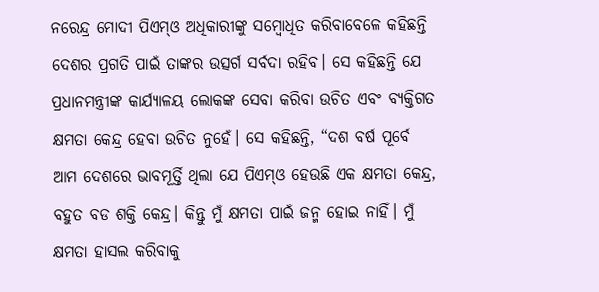ନରେନ୍ଦ୍ର ମୋଦୀ ପିଏମ୍‌ଓ ଅଧିକାରୀଙ୍କୁ ସମ୍ବୋଧିତ କରିବାବେଳେ କହିଛନ୍ତି ଦେଶର ପ୍ରଗତି ପାଇଁ ତାଙ୍କର ଉତ୍ସର୍ଗ ସର୍ବଦା ରହିବ। ସେ କହିଛନ୍ତି ଯେ ପ୍ରଧାନମନ୍ତ୍ରୀଙ୍କ କାର୍ଯ୍ୟାଳୟ ଲୋକଙ୍କ ସେବା କରିବା ଉଚିତ ଏବଂ ବ୍ୟକ୍ତିଗତ କ୍ଷମତା କେନ୍ଦ୍ର ହେବା ଉଚିତ ନୁହେଁ। ସେ କହିଛନ୍ତି, “ଦଶ ବର୍ଷ ପୂର୍ବେ ଆମ ଦେଶରେ ଭାବମୂର୍ତ୍ତି ଥିଲା ଯେ ପିଏମ୍‌ଓ ହେଉଛି ଏକ କ୍ଷମତା କେନ୍ଦ୍ର, ବହୁତ ବଡ ଶକ୍ତି କେନ୍ଦ୍ର। କିନ୍ତୁ ମୁଁ କ୍ଷମତା ପାଇଁ ଜନ୍ମ ହୋଇ ନାହିଁ। ମୁଁ କ୍ଷମତା ହାସଲ କରିବାକୁ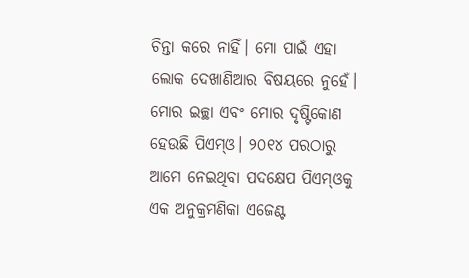ଚିନ୍ତା କରେ ନାହିଁ। ମୋ ପାଇଁ ଏହା ଲୋକ ଦେଖାଣିଆର ବିଷୟରେ ନୁହେଁ। ମୋର ଇଚ୍ଛା ଏବଂ ମୋର ଦୃଷ୍ଟିକୋଣ ହେଉଛି ପିଏମ୍‌ଓ। ୨୦୧୪ ପରଠାରୁ ଆମେ ନେଇଥିବା ପଦକ୍ଷେପ ପିଏମ୍‌ଓକୁ ଏକ ଅନୁକ୍ରମଣିକା ଏଜେଣ୍ଟ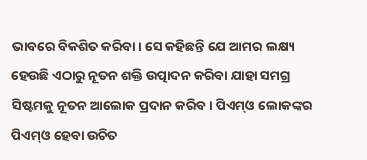ଭାବରେ ବିକଶିତ କରିବା। ସେ କହିଛନ୍ତି ଯେ ଆମର ଲକ୍ଷ୍ୟ ହେଉଛି ଏଠାରୁ ନୂତନ ଶକ୍ତି ଉତ୍ପାଦନ କରିବା ଯାହା ସମଗ୍ର ସିଷ୍ଟମକୁ ନୂତନ ଆଲୋକ ପ୍ରଦାନ କରିବ। ପିଏମ୍‌ଓ ଲୋକଙ୍କର ପିଏମ୍‌ଓ ହେବା ଉଚିତ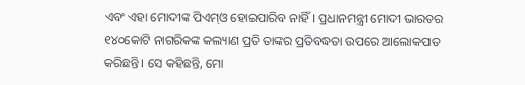ଏବଂ ଏହା ମୋଦୀଙ୍କ ପିଏମ୍‌ଓ ହୋଇପାରିବ ନାହିଁ। ପ୍ରଧାନମନ୍ତ୍ରୀ ମୋଦୀ ଭାରତର ୧୪୦କୋଟି ନାଗରିକଙ୍କ କଲ୍ୟାଣ ପ୍ରତି ତାଙ୍କର ପ୍ରତିବଦ୍ଧତା ଉପରେ ଆଲୋକପାତ କରିଛନ୍ତି। ସେ କହିଛନ୍ତି, ମୋ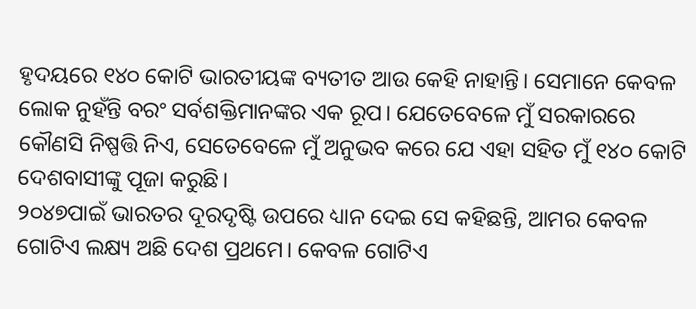ହୃଦୟରେ ୧୪୦ କୋଟି ଭାରତୀୟଙ୍କ ବ୍ୟତୀତ ଆଉ କେହି ନାହାନ୍ତି। ସେମାନେ କେବଳ ଲୋକ ନୁହଁନ୍ତି ବରଂ ସର୍ବଶକ୍ତିମାନଙ୍କର ଏକ ରୂପ। ଯେତେବେଳେ ମୁଁ ସରକାରରେ କୌଣସି ନିଷ୍ପତ୍ତି ନିଏ, ସେତେବେଳେ ମୁଁ ଅନୁଭବ କରେ ଯେ ଏହା ସହିତ ମୁଁ ୧୪୦ କୋଟି ଦେଶବାସୀଙ୍କୁ ପୂଜା କରୁଛି।
୨୦୪୭ପାଇଁ ଭାରତର ଦୂରଦୃଷ୍ଟି ଉପରେ ଧ୍ୟାନ ଦେଇ ସେ କହିଛନ୍ତି, ଆମର କେବଳ ଗୋଟିଏ ଲକ୍ଷ୍ୟ ଅଛି ଦେଶ ପ୍ରଥମେ। କେବଳ ଗୋଟିଏ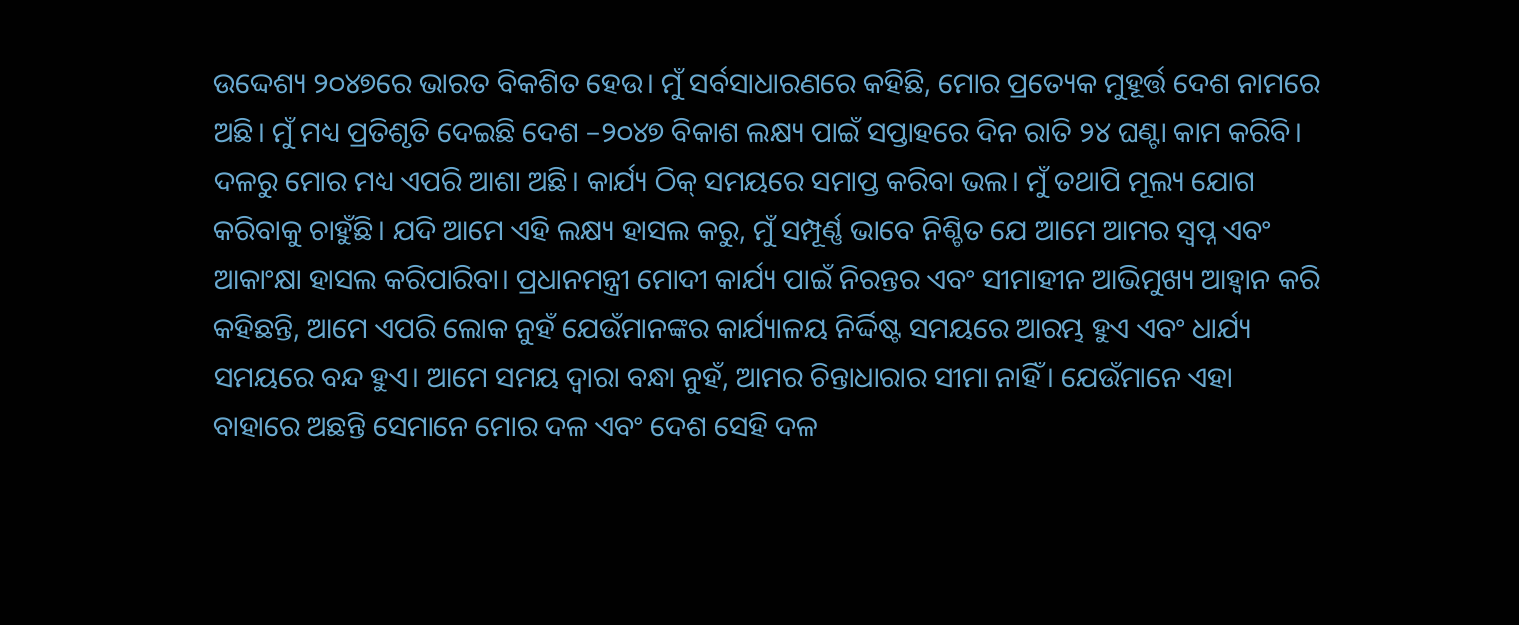ଉଦ୍ଦେଶ୍ୟ ୨୦୪୭ରେ ଭାରତ ବିକଶିତ ହେଉ। ମୁଁ ସର୍ବସାଧାରଣରେ କହିଛି, ମୋର ପ୍ରତ୍ୟେକ ମୁହୂର୍ତ୍ତ ଦେଶ ନାମରେ ଅଛି। ମୁଁ ମଧ୍ୟ ପ୍ରତିଶୃତି ଦେଇଛି ଦେଶ –୨୦୪୭ ବିକାଶ ଲକ୍ଷ୍ୟ ପାଇଁ ସପ୍ତାହରେ ଦିନ ରାତି ୨୪ ଘଣ୍ଟା କାମ କରିବି। ଦଳରୁ ମୋର ମଧ୍ୟ ଏପରି ଆଶା ଅଛି। କାର୍ଯ୍ୟ ଠିକ୍ ସମୟରେ ସମାପ୍ତ କରିବା ଭଲ। ମୁଁ ତଥାପି ମୂଲ୍ୟ ଯୋଗ କରିବାକୁ ଚାହୁଁଛି। ଯଦି ଆମେ ଏହି ଲକ୍ଷ୍ୟ ହାସଲ କରୁ, ମୁଁ ସମ୍ପୂର୍ଣ୍ଣ ଭାବେ ନିଶ୍ଚିତ ଯେ ଆମେ ଆମର ସ୍ୱପ୍ନ ଏବଂ ଆକାଂକ୍ଷା ହାସଲ କରିପାରିବା। ପ୍ରଧାନମନ୍ତ୍ରୀ ମୋଦୀ କାର୍ଯ୍ୟ ପାଇଁ ନିରନ୍ତର ଏବଂ ସୀମାହୀନ ଆଭିମୁଖ୍ୟ ଆହ୍ବାନ କରି କହିଛନ୍ତି, ଆମେ ଏପରି ଲୋକ ନୁହଁ ଯେଉଁମାନଙ୍କର କାର୍ଯ୍ୟାଳୟ ନିର୍ଦ୍ଦିଷ୍ଟ ସମୟରେ ଆରମ୍ଭ ହୁଏ ଏବଂ ଧାର୍ଯ୍ୟ ସମୟରେ ବନ୍ଦ ହୁଏ। ଆମେ ସମୟ ଦ୍ୱାରା ବନ୍ଧା ନୁହଁ, ଆମର ଚିନ୍ତାଧାରାର ସୀମା ନାହିଁ। ଯେଉଁମାନେ ଏହା ବାହାରେ ଅଛନ୍ତି ସେମାନେ ମୋର ଦଳ ଏବଂ ଦେଶ ସେହି ଦଳ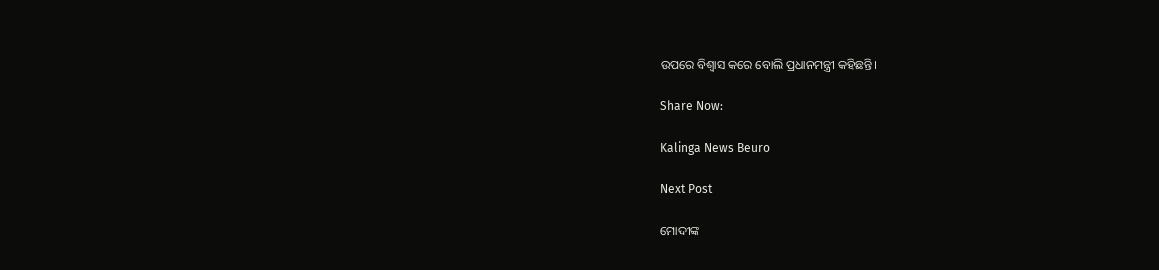ଉପରେ ବିଶ୍ୱାସ କରେ ବୋଲି ପ୍ରଧାନମନ୍ତ୍ରୀ କହିଛନ୍ତି।

Share Now:

Kalinga News Beuro

Next Post

ମୋଦୀଙ୍କ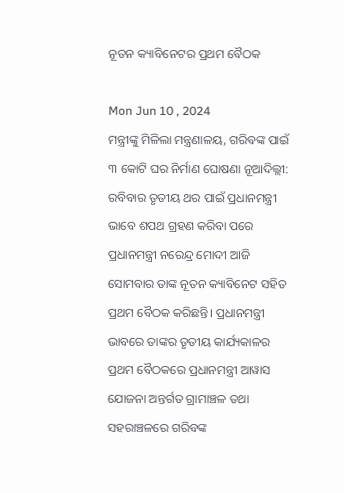ନୂତନ କ୍ୟାବିନେଟର ପ୍ରଥମ ବୈଠକ

Mon Jun 10 , 2024
ମନ୍ତ୍ରୀଙ୍କୁ ମିଳିଲା ମନ୍ତ୍ରଣାଳୟ, ଗରିବଙ୍କ ପାଇଁ ୩ କୋଟି ଘର ନିର୍ମାଣ ଘୋଷଣା ନୂଆଦିଲ୍ଲୀ: ରବିବାର ତୃତୀୟ ଥର ପାଇଁ ପ୍ରଧାନମନ୍ତ୍ରୀ ଭାବେ ଶପଥ ଗ୍ରହଣ କରିବା ପରେ ପ୍ରଧାନମନ୍ତ୍ରୀ ନରେନ୍ଦ୍ର ମୋଦୀ ଆଜି ସୋମବାର ତାଙ୍କ ନୂତନ କ୍ୟାବିନେଟ ସହିତ ପ୍ରଥମ ବୈଠକ କରିଛନ୍ତି। ପ୍ରଧାନମନ୍ତ୍ରୀ ଭାବରେ ତାଙ୍କର ତୃତୀୟ କାର୍ଯ୍ୟକାଳର ପ୍ରଥମ ବୈଠକରେ ପ୍ରଧାନମନ୍ତ୍ରୀ ଆୱାସ ଯୋଜନା ଅନ୍ତର୍ଗତ ଗ୍ରାମାଞ୍ଚଳ ତଥା ସହରାଞ୍ଚଳରେ ଗରିବଙ୍କ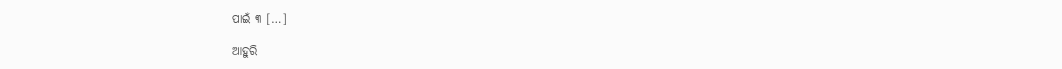ପାଇଁ ୩ […]

ଆହୁରି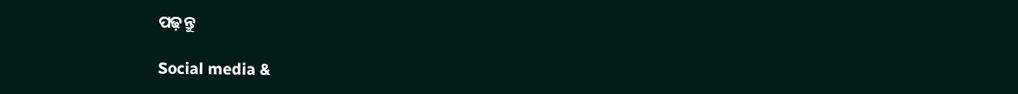ପଢ଼ନ୍ତୁ

Social media &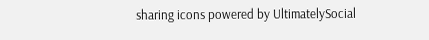sharing icons powered by UltimatelySocial